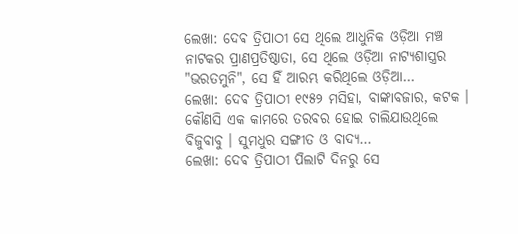ଲେଖା: ଦେଵ ତ୍ରିପାଠୀ ସେ ଥିଲେ ଆଧୁନିକ ଓଡ଼ିଆ ମଞ୍ଚ ନାଟକର ପ୍ରାଣପ୍ରତିଷ୍ଠାତା, ସେ ଥିଲେ ଓଡ଼ିଆ ନାଟ୍ୟଶାସ୍ତ୍ରର "ଭରତମୁନି", ସେ ହିଁ ଆରମ୍ଭ କରିଥିଲେ ଓଡ଼ିଆ…
ଲେଖା: ଦେଵ ତ୍ରିପାଠୀ ୧୯୫୨ ମସିହା, ବାଙ୍କାବଜାର, କଟକ । କୌଣସି ଏକ କାମରେ ତରବର ହୋଇ ଚାଲିଯାଉଥିଲେ ବିଜୁବାବୁ । ସୁମଧୁର ସଙ୍ଗୀତ ଓ ବାଦ୍ୟ…
ଲେଖା: ଦେଵ ତ୍ରିପାଠୀ ପିଲାଟି ଦିନରୁ ସେ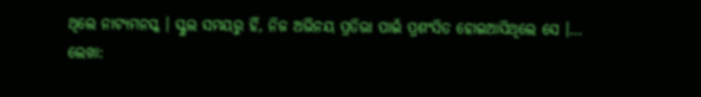ଥିଲେ ନାଟ୍ୟମନସ୍କ । ସ୍କୁଲ ସମୟରୁ ହିଁ, ନିଜ ଅଭିନୟ ପ୍ରତିଭା ପାଇଁ ପ୍ରଶଂସିତ ହୋଇଆସିଥିଲେ ସେ ।…
ଲେଖା: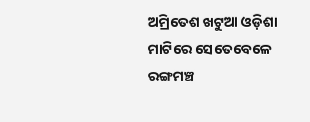ଅମ୍ରିତେଶ ଖଟୁଆ ଓଡ଼ିଶା ମାଟିରେ ସେତେବେଳେ ରଙ୍ଗମଞ୍ଚ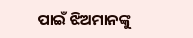ପାଇଁ ଝିଅମାନଙ୍କୁ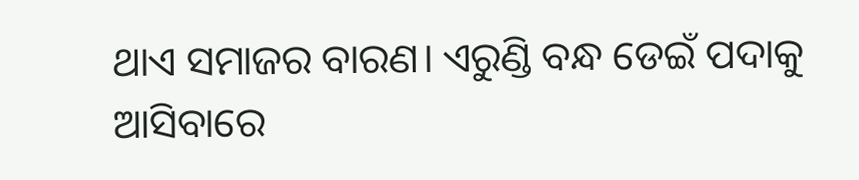ଥାଏ ସମାଜର ବାରଣ। ଏରୁଣ୍ଡି ବନ୍ଧ ଡେଇଁ ପଦାକୁ ଆସିବାରେ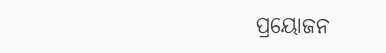ପ୍ରୟୋଜନ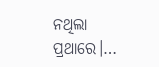ନଥିଲା ପ୍ରଥାରେ।…